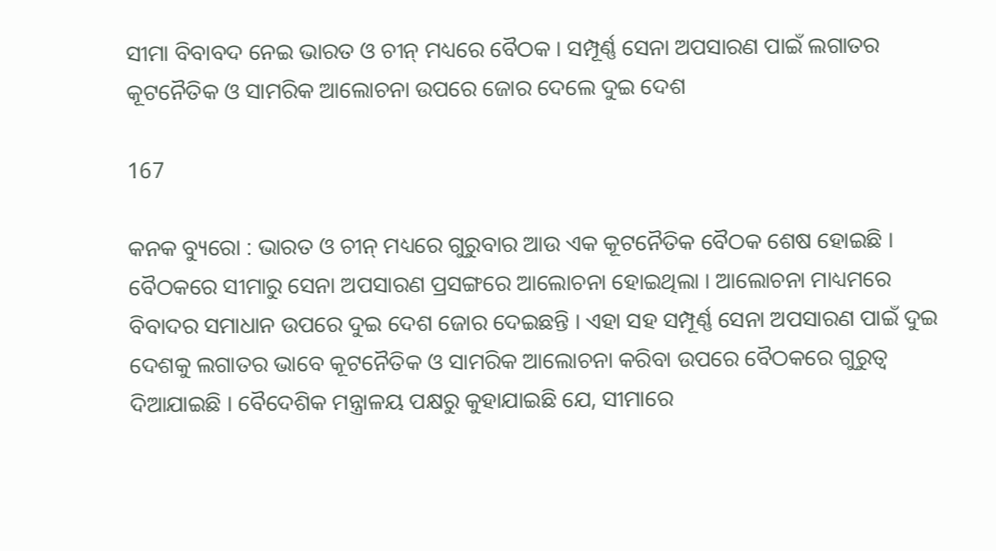ସୀମା ବିବାବଦ ନେଇ ଭାରତ ଓ ଚୀନ୍ ମଧ୍ୟରେ ବୈଠକ । ସମ୍ପୂର୍ଣ୍ଣ ସେନା ଅପସାରଣ ପାଇଁ ଲଗାତର କୂଟନୈତିକ ଓ ସାମରିକ ଆଲୋଚନା ଉପରେ ଜୋର ଦେଲେ ଦୁଇ ଦେଶ

167

କନକ ବ୍ୟୁରୋ : ଭାରତ ଓ ଚୀନ୍ ମଧ୍ୟରେ ଗୁରୁବାର ଆଉ ଏକ କୂଟନୈତିକ ବୈଠକ ଶେଷ ହୋଇଛି । ବୈଠକରେ ସୀମାରୁ ସେନା ଅପସାରଣ ପ୍ରସଙ୍ଗରେ ଆଲୋଚନା ହୋଇଥିଲା । ଆଲୋଚନା ମାଧ୍ୟମରେ ବିବାଦର ସମାଧାନ ଉପରେ ଦୁଇ ଦେଶ ଜୋର ଦେଇଛନ୍ତି । ଏହା ସହ ସମ୍ପୂର୍ଣ୍ଣ ସେନା ଅପସାରଣ ପାଇଁ ଦୁଇ ଦେଶକୁ ଲଗାତର ଭାବେ କୂଟନୈତିକ ଓ ସାମରିକ ଆଲୋଚନା କରିବା ଉପରେ ବୈଠକରେ ଗୁରୁତ୍ୱ ଦିଆଯାଇଛି । ବୈଦେଶିକ ମନ୍ତ୍ରାଳୟ ପକ୍ଷରୁ କୁହାଯାଇଛି ଯେ, ସୀମାରେ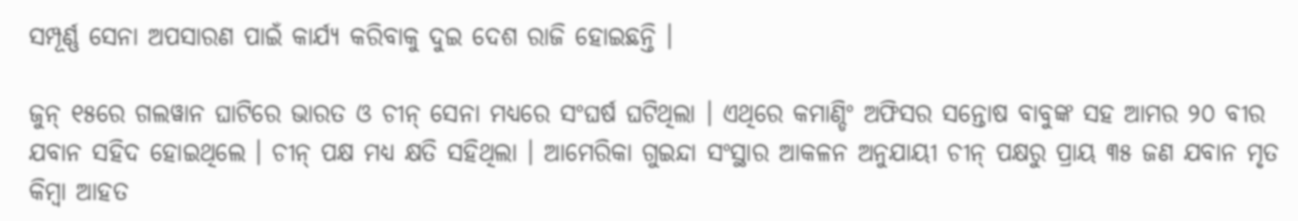ସମ୍ପୂର୍ଣ୍ଣ ସେନା ଅପସାରଣ ପାଇଁ କାର୍ଯ୍ୟ କରିବାକୁ ଦୁଇ ଦେଶ ରାଜି ହୋଇଛନ୍ତି ।

ଜୁନ୍ ୧୫ରେ ଗଲୱାନ ଘାଟିରେ ଭାରତ ଓ ଚୀନ୍ ସେନା ମଧ୍ୟରେ ସଂଘର୍ଷ ଘଟିଥିଲା । ଏଥିରେ କମାଣ୍ଡିଂ ଅଫିସର ସନ୍ତୋଷ ବାବୁଙ୍କ ସହ ଆମର ୨୦ ବୀର ଯବାନ ସହିଦ ହୋଇଥିଲେ । ଚୀନ୍ ପକ୍ଷ ମଧ୍ୟ କ୍ଷତି ସହିଥିଲା । ଆମେରିକା ଗୁଇନ୍ଦା ସଂସ୍ଥାର ଆକଳନ ଅନୁଯାୟୀ ଚୀନ୍ ପକ୍ଷରୁ ପ୍ରାୟ ୩୫ ଜଣ ଯବାନ ମୃତ କିମ୍ବା ଆହତ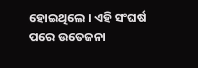ହୋଇଥିଲେ । ଏହି ସଂଘର୍ଷ ପରେ ଉତେଜନା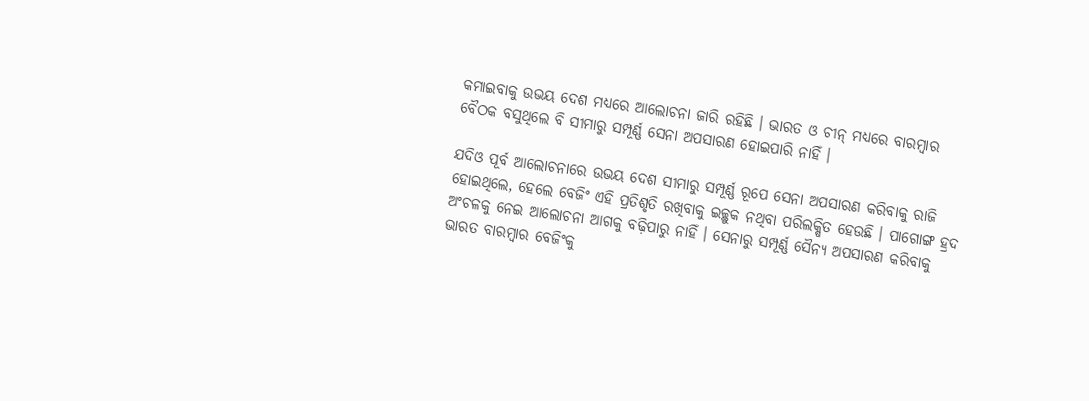କମାଇବାକୁ ଉଭୟ ଦେଶ ମଧ୍ୟରେ ଆଲୋଚନା ଜାରି ରହିଛି । ଭାରତ ଓ ଚୀନ୍ ମଧ୍ୟରେ ବାରମ୍ବାର ବୈଠକ ବସୁଥିଲେ ବି ସୀମାରୁ ସମ୍ପୂର୍ଣ୍ଣ ସେନା ଅପସାରଣ ହୋଇପାରି ନାହିଁ ।

ଯଦିଓ ପୂର୍ବ ଆଲୋଚନାରେ ଉଭୟ ଦେଶ ସୀମାରୁ ସମ୍ପୂର୍ଣ୍ଣ ରୂପେ ସେନା ଅପସାରଣ କରିବାକୁ ରାଜି ହୋଇଥିଲେ, ହେଲେ ବେଜିଂ ଏହି ପ୍ରତିଶୃତି ରଖିବାକୁ ଇଚ୍ଛୁକ ନଥିବା ପରିଲକ୍ଷିତ ହେଉଛି । ପାଗୋଙ୍ଗ ହ୍ରଦ ଅଂଚଳକୁ ନେଇ ଆଲୋଚନା ଆଗକୁ ବଢ଼ିପାରୁ ନାହିଁ । ସେନାରୁ ସମ୍ପୂର୍ଣ୍ଣ ସୈନ୍ୟ ଅପସାରଣ କରିବାକୁ ଭାରତ ବାରମ୍ବାର ବେଜିଂକୁ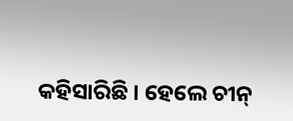କହିସାରିଛି । ହେଲେ ଚୀନ୍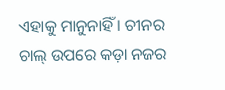ଏହାକୁ ମାନୁନାହିଁ । ଚୀନର ଚାଲ୍ ଉପରେ କଡ଼ା ନଜର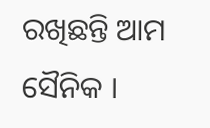ରଖିଛନ୍ତି ଆମ ସୈନିକ ।